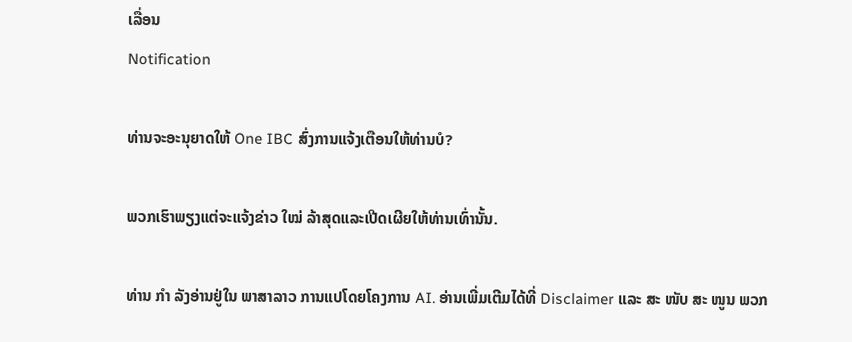ເລື່ອນ
Notification

ທ່ານຈະອະນຸຍາດໃຫ້ One IBC ສົ່ງການແຈ້ງເຕືອນໃຫ້ທ່ານບໍ?

ພວກເຮົາພຽງແຕ່ຈະແຈ້ງຂ່າວ ໃໝ່ ລ້າສຸດແລະເປີດເຜີຍໃຫ້ທ່ານເທົ່ານັ້ນ.

ທ່ານ ກຳ ລັງອ່ານຢູ່ໃນ ພາສາລາວ ການແປໂດຍໂຄງການ AI. ອ່ານເພີ່ມເຕີມໄດ້ທີ່ Disclaimer ແລະ ສະ ໜັບ ສະ ໜູນ ພວກ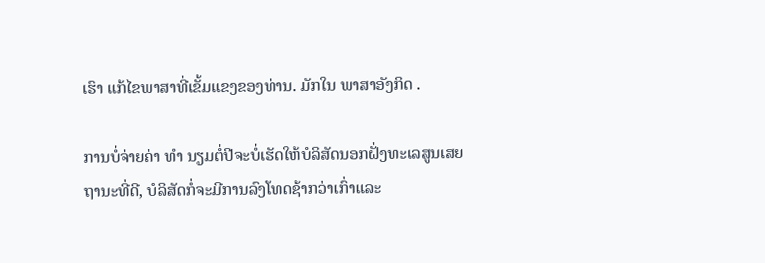ເຮົາ ແກ້ໄຂພາສາທີ່ເຂັ້ມແຂງຂອງທ່ານ. ມັກໃນ ພາສາອັງກິດ .

ການບໍ່ຈ່າຍຄ່າ ທຳ ນຽມຕໍ່ປີຈະບໍ່ເຮັດໃຫ້ບໍລິສັດນອກຝັ່ງທະເລສູນເສຍຖານະທີ່ດີ, ບໍລິສັດກໍ່ຈະມີການລົງໂທດຊ້າກວ່າເກົ່າແລະ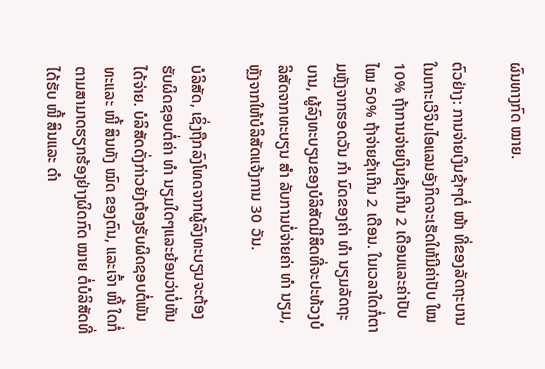ຜົນທາງກົດ ໝາຍ.

ຕົວຢ່າງ: ການຈ່າຍເງິນຊ້າໆຕໍ່ ໜ້າ ທີ່ຂອງລັດຖະບານໃນເກາະເວີຈິນໄອແລນອັງກິດຈະເຮັດໃຫ້ມີຄ່າປັບ ໃໝ 10% ຖ້າການຈ່າຍເງິນຊ້າເກີນ 2 ເດືອນແລະຄ່າປັບ ໄໝ 50% ຖ້າຈ່າຍຊ້າເກີນ 2 ເດືອນ. ໃນເວລາໃດກໍ່ຕາມຫຼັງຈາກຮອດວັນ ກຳ ນົດຂອງຄ່າ ທຳ ນຽມລັດຖະບານ, ຜູ້ລົງທະບຽນຂອງບໍລິສັດມີສິດທີ່ຈະປະທ້ວງບໍລິສັດຈາກທະບຽນ ສຳ ລັບການບໍ່ຈ່າຍຄ່າ ທຳ ນຽມ, ຫຼັງຈາກໃຫ້ບໍລິສັດແຈ້ງການ 30 ວັນ.

ບໍລິສັດ, ເຊິ່ງຖືກລົງໂທດຈາກຜູ້ລົງທະບຽນຈະຕ້ອງຮັບຜິດຊອບຕໍ່ຄ່າ ທຳ ນຽມໃດໆແລະຍ້ອນວ່າບໍ່ທັນໄດ້ຈ່າຍ. ບໍລິສັດດັ່ງກ່າວຍັງຕ້ອງຮັບຜິດຊອບຕໍ່ພັນທະແລະ ໜີ້ ສິນທັງ ໝົດ ຂອງຕົນ, ແລະເຈົ້າ ໜີ້ ໃດກໍ່ຕາມສາມາດຮຽກຮ້ອງຢ່າງຜິດກົດ ໝາຍ ຕໍ່ບໍລິສັດທີ່ໄດ້ຮັບ ໜີ້ ສິນແລະ ດຳ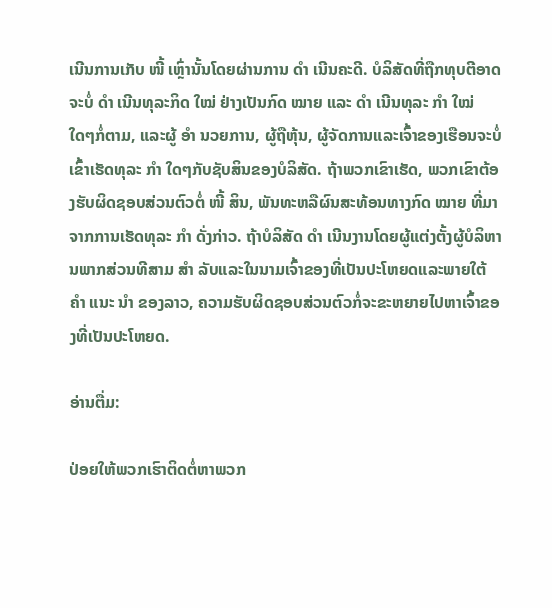ເນີນການເກັບ ໜີ້ ເຫຼົ່ານັ້ນໂດຍຜ່ານການ ດຳ ເນີນຄະດີ. ບໍລິສັດທີ່ຖືກທຸບຕີອາດຈະບໍ່ ດຳ ເນີນທຸລະກິດ ໃໝ່ ຢ່າງເປັນກົດ ໝາຍ ແລະ ດຳ ເນີນທຸລະ ກຳ ໃໝ່ ໃດໆກໍ່ຕາມ, ແລະຜູ້ ອຳ ນວຍການ, ຜູ້ຖືຫຸ້ນ, ຜູ້ຈັດການແລະເຈົ້າຂອງເຮືອນຈະບໍ່ເຂົ້າເຮັດທຸລະ ກຳ ໃດໆກັບຊັບສິນຂອງບໍລິສັດ. ຖ້າພວກເຂົາເຮັດ, ພວກເຂົາຕ້ອງຮັບຜິດຊອບສ່ວນຕົວຕໍ່ ໜີ້ ສິນ, ພັນທະຫລືຜົນສະທ້ອນທາງກົດ ໝາຍ ທີ່ມາຈາກການເຮັດທຸລະ ກຳ ດັ່ງກ່າວ. ຖ້າບໍລິສັດ ດຳ ເນີນງານໂດຍຜູ້ແຕ່ງຕັ້ງຜູ້ບໍລິຫານພາກສ່ວນທີສາມ ສຳ ລັບແລະໃນນາມເຈົ້າຂອງທີ່ເປັນປະໂຫຍດແລະພາຍໃຕ້ ຄຳ ແນະ ນຳ ຂອງລາວ, ຄວາມຮັບຜິດຊອບສ່ວນຕົວກໍ່ຈະຂະຫຍາຍໄປຫາເຈົ້າຂອງທີ່ເປັນປະໂຫຍດ.

ອ່ານຕື່ມ:

ປ່ອຍໃຫ້ພວກເຮົາຕິດຕໍ່ຫາພວກ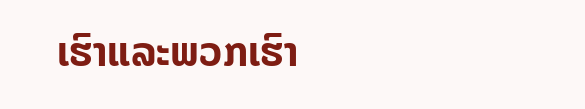ເຮົາແລະພວກເຮົາ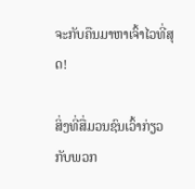ຈະກັບຄືນມາຫາເຈົ້າໄວທີ່ສຸດ!

ສິ່ງທີ່ສື່ມວນຊົນເວົ້າກ່ຽວກັບພວກ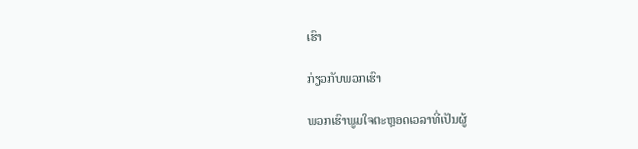ເຮົາ

ກ່ຽວກັບພວກເຮົາ

ພວກເຮົາພູມໃຈຕະຫຼອດເວລາທີ່ເປັນຜູ້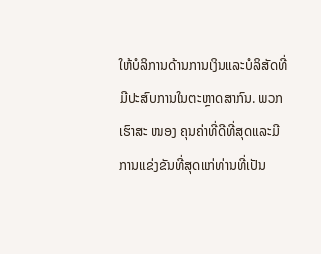ໃຫ້ບໍລິການດ້ານການເງິນແລະບໍລິສັດທີ່ມີປະສົບການໃນຕະຫຼາດສາກົນ. ພວກເຮົາສະ ໜອງ ຄຸນຄ່າທີ່ດີທີ່ສຸດແລະມີການແຂ່ງຂັນທີ່ສຸດແກ່ທ່ານທີ່ເປັນ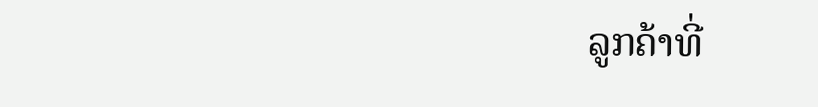ລູກຄ້າທີ່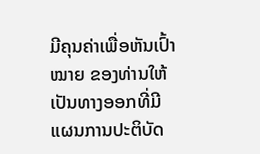ມີຄຸນຄ່າເພື່ອຫັນເປົ້າ ໝາຍ ຂອງທ່ານໃຫ້ເປັນທາງອອກທີ່ມີແຜນການປະຕິບັດ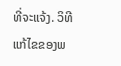ທີ່ຈະແຈ້ງ. ວິທີແກ້ໄຂຂອງພ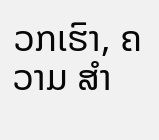ວກເຮົາ, ຄວາມ ສຳ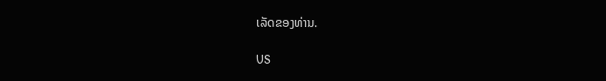ເລັດຂອງທ່ານ.

US